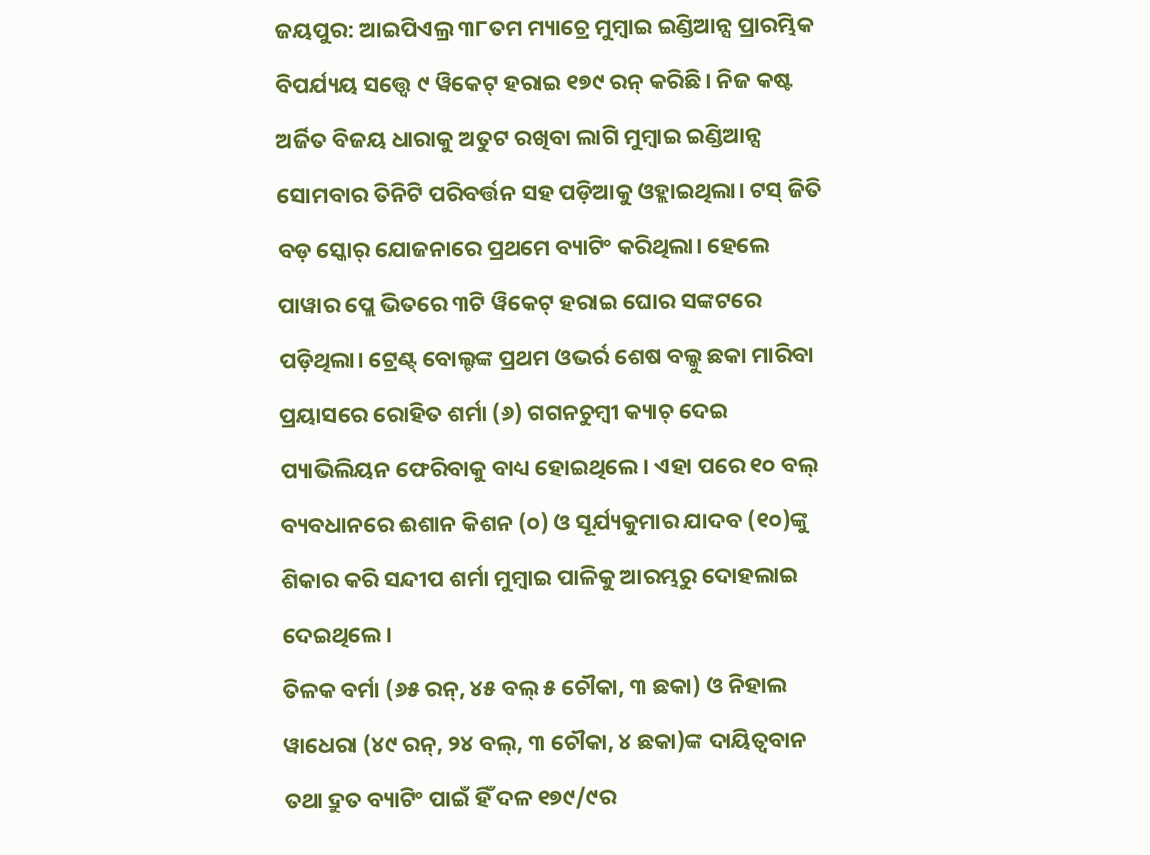ଜୟପୁର: ଆଇପିଏଲ୍ର ୩୮ତମ ମ୍ୟାଚ୍ରେ ମୁମ୍ବାଇ ଇଣ୍ଡିଆନ୍ସ ପ୍ରାରମ୍ଭିକ ବିପର୍ଯ୍ୟୟ ସତ୍ତ୍ବେ ୯ ୱିକେଟ୍ ହରାଇ ୧୭୯ ରନ୍ କରିଛି। ନିଜ କଷ୍ଟ ଅର୍ଜିତ ବିଜୟ ଧାରାକୁ ଅତୁଟ ରଖିବା ଲାଗି ମୁମ୍ବାଇ ଇଣ୍ଡିଆନ୍ସ ସୋମବାର ତିନିଟି ପରିବର୍ତ୍ତନ ସହ ପଡ଼ିଆକୁ ଓହ୍ଲାଇଥିଲା। ଟସ୍ ଜିତି ବଡ଼ ସ୍କୋର୍ ଯୋଜନାରେ ପ୍ରଥମେ ବ୍ୟାଟିଂ କରିଥିଲା। ହେଲେ ପାୱାର ପ୍ଲେ ଭିତରେ ୩ଟି ୱିକେଟ୍ ହରାଇ ଘୋର ସଙ୍କଟରେ ପଡ଼ିଥିଲା। ଟ୍ରେଣ୍ଟ୍ ବୋଲ୍ଟଙ୍କ ପ୍ରଥମ ଓଭର୍ର ଶେଷ ବଲ୍କୁ ଛକା ମାରିବା ପ୍ରୟାସରେ ରୋହିତ ଶର୍ମା (୬) ଗଗନଚୁମ୍ବୀ କ୍ୟାଚ୍ ଦେଇ ପ୍ୟାଭିଲିୟନ ଫେରିବାକୁ ବାଧ୍ୟ ହୋଇଥିଲେ। ଏହା ପରେ ୧୦ ବଲ୍ ବ୍ୟବଧାନରେ ଈଶାନ କିଶନ (୦) ଓ ସୂର୍ଯ୍ୟକୁମାର ଯାଦବ (୧୦)ଙ୍କୁ ଶିକାର କରି ସନ୍ଦୀପ ଶର୍ମା ମୁମ୍ବାଇ ପାଳିକୁ ଆରମ୍ଭରୁ ଦୋହଲାଇ ଦେଇଥିଲେ।
ତିଳକ ବର୍ମା (୬୫ ରନ୍, ୪୫ ବଲ୍ ୫ ଚୌକା, ୩ ଛକା) ଓ ନିହାଲ ୱାଧେରା (୪୯ ରନ୍, ୨୪ ବଲ୍, ୩ ଚୌକା, ୪ ଛକା)ଙ୍କ ଦାୟିତ୍ବବାନ ତଥା ଦ୍ରୁତ ବ୍ୟାଟିଂ ପାଇଁ ହିଁ ଦଳ ୧୭୯/୯ର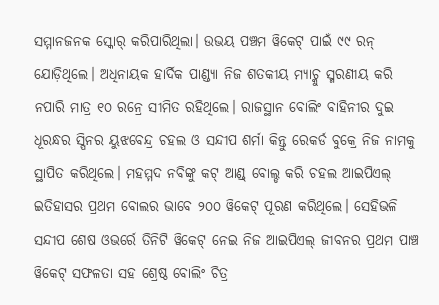ସମ୍ମାନଜନକ ସ୍କୋର୍ କରିପାରିଥିଲା। ଉଭୟ ପଞ୍ଚମ ୱିକେଟ୍ ପାଇଁ ୯୯ ରନ୍ ଯୋଡ଼ିଥିଲେ। ଅଧିନାୟକ ହାର୍ଦିକ ପାଣ୍ଡ୍ୟା ନିଜ ଶତକୀୟ ମ୍ୟାଚ୍କୁ ସ୍ମରଣୀୟ କରି ନପାରି ମାତ୍ର ୧୦ ରନ୍ରେ ସୀମିତ ରହିଥିଲେ। ରାଜସ୍ଥାନ ବୋଲିଂ ବାହିନୀର ଦୁଇ ଧୂରନ୍ଧର ସ୍ପିନର ୟୁଝବେନ୍ଦ୍ର ଚହଲ ଓ ସନ୍ଦୀପ ଶର୍ମା କିନ୍ତୁ ରେକର୍ଡ ବୁକ୍ରେ ନିଜ ନାମକୁ ସ୍ଥାପିତ କରିଥିଲେ। ମହମ୍ମଦ ନବିଙ୍କୁ କଟ୍ ଆଣ୍ଡ୍ ବୋଲ୍ଡ କରି ଚହଲ ଆଇପିଏଲ୍ ଇତିହାସର ପ୍ରଥମ ବୋଲର ଭାବେ ୨୦୦ ୱିକେଟ୍ ପୂରଣ କରିଥିଲେ। ସେହିଭଳି ସନ୍ଦୀପ ଶେଷ ଓଭର୍ରେ ତିନିଟି ୱିକେଟ୍ ନେଇ ନିଜ ଆଇପିଏଲ୍ ଜୀବନର ପ୍ରଥମ ପାଞ୍ଚ ୱିକେଟ୍ ସଫଳତା ସହ ଶ୍ରେଷ୍ଠ ବୋଲିଂ ଚିତ୍ର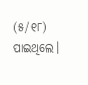(୫/୧୮) ପାଇଥିଲେ।